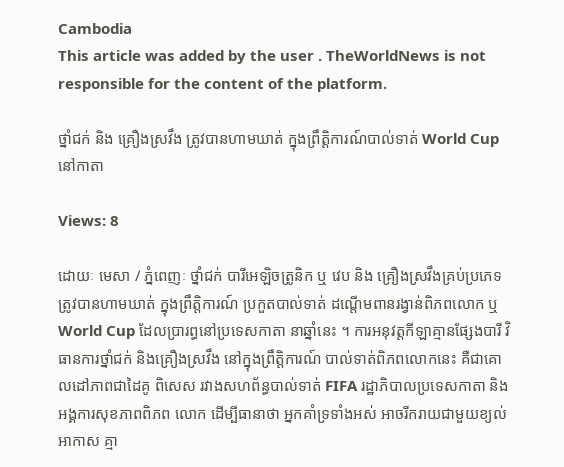Cambodia
This article was added by the user . TheWorldNews is not responsible for the content of the platform.

ថ្នាំជក់ និង គ្រឿងស្រវឹង ត្រូវបានហាមឃាត់ ក្នុងព្រឹត្តិការណ៍បាល់ទាត់ World Cup នៅកាតា

Views: 8

ដោយៈ មេសា / ភ្នំពេញៈ ថ្នាំជក់ បារីអេឡិចត្រូនិក ឬ វេប និង គ្រឿងស្រវឹងគ្រប់ប្រភេទ ត្រូវបានហាមឃាត់ ក្នុងព្រឹត្តិការណ៍ ប្រកួតបាល់ទាត់ ដណ្តើមពានរង្វាន់ពិភពលោក ឬ World Cup ដែលប្រារព្ធនៅប្រទេសកាតា នាឆ្នាំនេះ ។ ការអនុវត្តកីឡាគ្មានផ្សែងបារី វិធានការថ្នាំជក់ និងគ្រឿងស្រវឹង នៅក្នុងព្រឹត្តិការណ៍ បាល់ទាត់ពិភពលោកនេះ គឺជាគោលដៅភាពជាដៃគូ ពិសេស រវាងសហព័ន្ធបាល់ទាត់ FIFA រដ្ឋាភិបាលប្រទេសកាតា និងអង្គការសុខភាពពិភព លោក ដើម្បីធានាថា អ្នកគាំទ្រទាំងអស់ អាចរីករាយជាមួយខ្យល់អាកាស គ្មា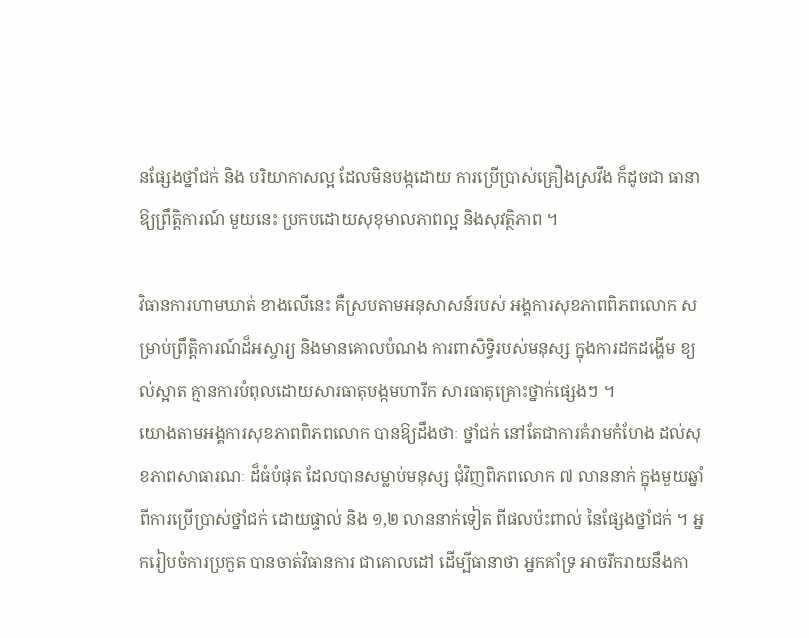នផ្សែងថ្នាំជក់ និង បរិយាកាសល្អ ដែលមិនបង្កដោយ ការប្រើប្រាស់គ្រឿងស្រវឹង ក៏ដូចជា ធានាឱ្យព្រឹត្តិការណ៍ មួយនេះ ប្រកបដោយសុខុមាលភាពល្អ និងសុវត្ថិភាព ។

វិធានការហាមឃាត់ ខាងលើនេះ គឺស្របតាមអនុសាសន៍របស់ អង្គការសុខភាពពិភពលោក សម្រាប់ព្រឹត្តិការណ៍ដ៏អស្ចារ្យ និងមានគោលបំណង ការពាសិទ្ធិរបស់មនុស្ស ក្នុងការដកដង្ហើម ខ្យល់ស្អាត គ្មានការបំពុលដោយសារធាតុបង្កមហារីក សារធាតុគ្រោះថ្នាក់ផ្សេងៗ ។
យោងតាមអង្គការសុខភាពពិភពលោក បានឱ្យដឹងថាៈ ថ្នាំជក់ នៅតែជាការគំរាមកំហែង ដល់សុខភាពសាធារណៈ ដ៏ធំបំផុត ដែលបានសម្លាប់មនុស្ស ជុំវិញពិភពលោក ៧ លាននាក់ ក្នុងមួយឆ្នាំ ពីការប្រើប្រាស់ថ្នាំជក់ ដោយផ្ទាល់ និង ១,២ លាននាក់ទៀត ពីផលប៉ះពាល់ នៃផ្សែងថ្នាំជក់ ។ អ្នករៀបចំការប្រកួត បានចាត់វិធានការ ជាគោលដៅ ដើម្បីធានាថា អ្នកគាំទ្រ អាចរីករាយនឹងកា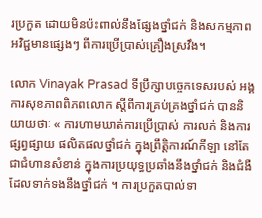រប្រកួត ដោយមិនប៉ះពាល់នឹងផ្សែងថ្នាំជក់ និងសកម្មភាពអវិជ្ជមានផ្សេងៗ ពីការប្រើប្រាស់គ្រឿងស្រវឹង។

លោក Vinayak Prasad ទីប្រឹក្សាបច្ចេកទេសរបស់ អង្គការសុខភាពពិភពលោក ស្តីពីការគ្រប់គ្រងថ្នាំជក់ បាននិយាយថាៈ « ការហាមឃាត់ការប្រើប្រាស់ ការលក់ និងការផ្សព្វផ្សាយ ផលិតផលថ្នាំជក់ ក្នុងព្រឹត្តិការណ៍កីឡា នៅតែជាជំហានសំខាន់ ក្នុងការប្រយុទ្ធប្រឆាំងនឹងថ្នាំជក់ និងជំងឺដែលទាក់ទងនឹងថ្នាំជក់ ។ ការប្រកួតបាល់ទា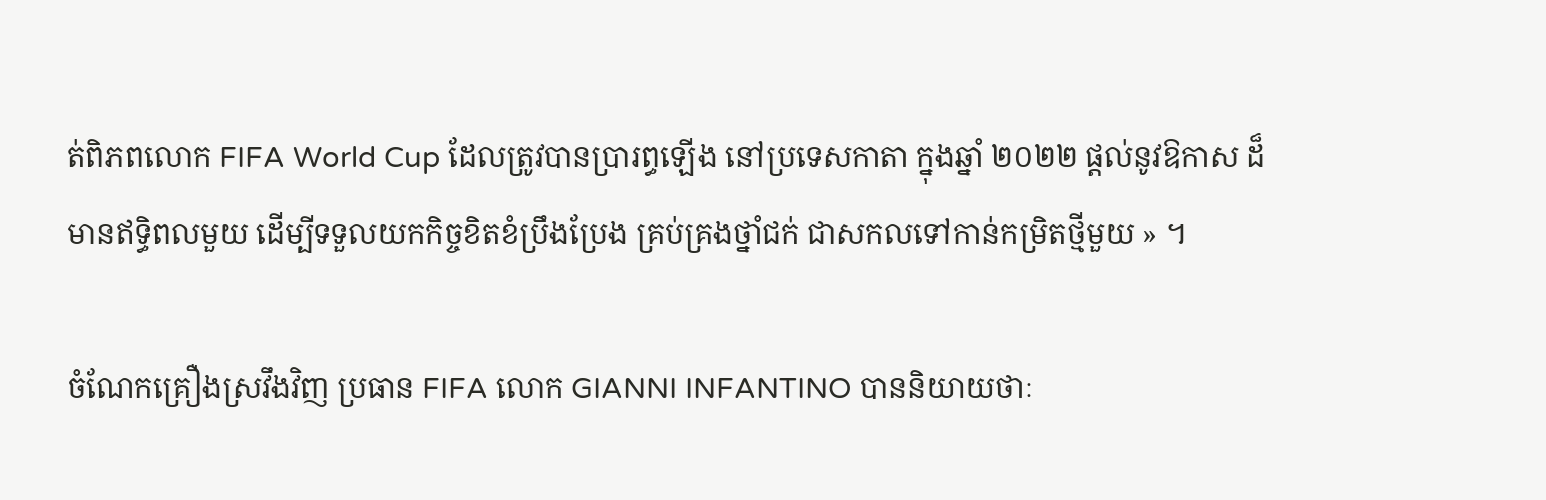ត់ពិភពលោក FIFA World Cup ដែលត្រូវបានប្រារព្ធឡើង នៅប្រទេសកាតា ក្នុងឆ្នាំ ២០២២ ផ្តល់នូវឱកាស ដ៏មានឥទ្ធិពលមួយ ដើម្បីទទួលយកកិច្ចខិតខំប្រឹងប្រែង គ្រប់គ្រងថ្នាំជក់ ជាសកលទៅកាន់កម្រិតថ្មីមួយ » ។

ចំណែកគ្រឿងស្រវឹងវិញ ប្រធាន FIFA លោក GIANNI INFANTINO បាននិយាយថាៈ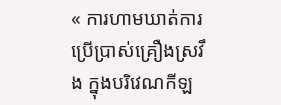« ការហាមឃាត់ការប្រើប្រាស់គ្រឿងស្រវឹង ក្នុងបរិវេណកីឡ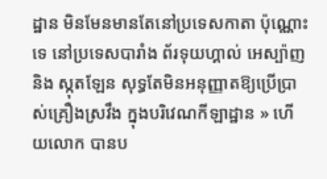ដ្ឋាន មិនមែនមានតែនៅប្រទេសកាតា ប៉ុណ្ណោះទេ នៅប្រទេសបារាំង ព័រទុយហ្គាល់ អេស្ប៉ាញ និង ស្កុតឡែន សុទ្ធតែមិនអនុញ្ញាតឱ្យប្រើប្រាស់គ្រឿងស្រវឹង ក្នុងបរិវេណកីឡាដ្ឋាន » ហើយលោក បានប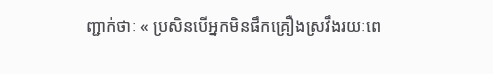ញ្ជាក់ថាៈ « ប្រសិនបើអ្នកមិនផឹកគ្រឿងស្រវឹងរយៈពេ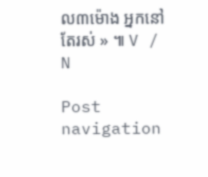ល៣ម៉ោង អ្នកនៅតែរស់ » ៕ V / N

Post navigation